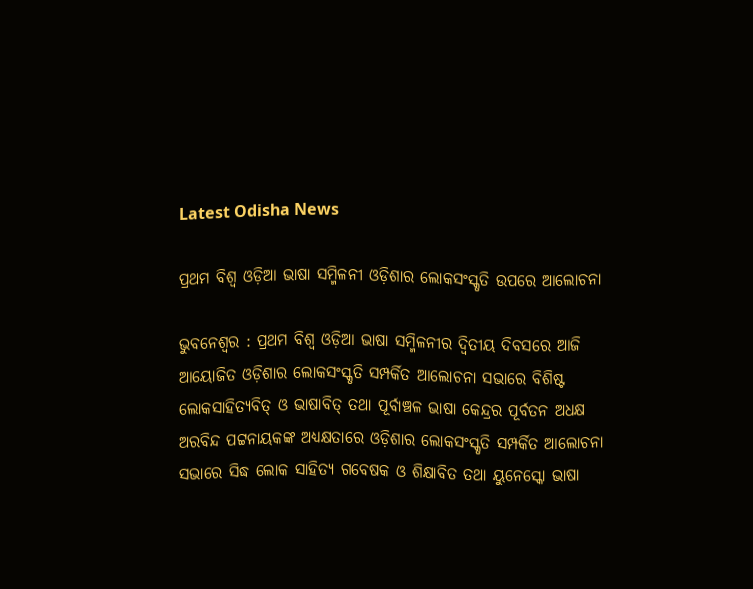Latest Odisha News

ପ୍ରଥମ ବିଶ୍ଵ ଓଡ଼ିଆ ଭାଷା ସମ୍ମିଳନୀ ଓଡ଼ିଶାର ଲୋକସଂସ୍କୃତି ଉପରେ ଆଲୋଚନା

ଭୁବନେଶ୍ୱର : ପ୍ରଥମ ବିଶ୍ଵ ଓଡ଼ିଆ ଭାଷା ସମ୍ମିଳନୀର ଦ୍ଵିତୀୟ ଦିବସରେ ଆଜି ଆୟୋଜିତ ଓଡ଼ିଶାର ଲୋକସଂସ୍କୃତି ସମ୍ପର୍କିତ ଆଲୋଚନା ସଭାରେ ବିଶିଷ୍ଟ ଲୋକସାହିତ୍ୟବିତ୍ ଓ ଭାଷାବିତ୍ ତଥା ପୂର୍ବାଞ୍ଚଳ ଭାଷା କେନ୍ଦ୍ରର ପୂର୍ବତନ ଅଧକ୍ଷ ଅରବିନ୍ଦ ପଟ୍ଟନାୟକଙ୍କ ଅଧ୍ଯକ୍ଷତାରେ ଓଡ଼ିଶାର ଲୋକସଂସ୍କୃତି ସମ୍ପର୍କିତ ଆଲୋଚନା ସଭାରେ ସିଦ୍ଧ ଲୋକ ସାହିତ୍ୟ ଗବେଷକ ଓ ଶିକ୍ଷାବିତ ତଥା ୟୁନେସ୍କୋ ଭାଷା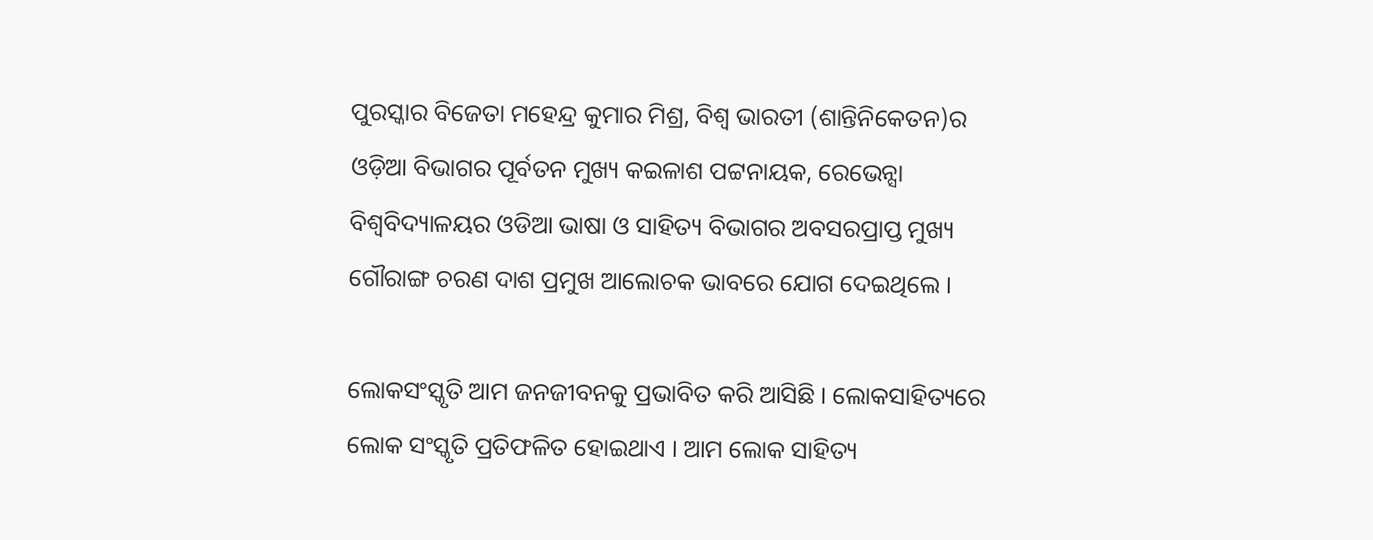ପୁରସ୍କାର ବିଜେତା ମହେନ୍ଦ୍ର କୁମାର ମିଶ୍ର, ବିଶ୍ୱ ଭାରତୀ (ଶାନ୍ତିନିକେତନ)ର ଓଡ଼ିଆ ବିଭାଗର ପୂର୍ବତନ ମୁଖ୍ୟ କଇଳାଶ ପଟ୍ଟନାୟକ, ରେଭେନ୍ସା ବିଶ୍ଵବିଦ୍ୟାଳୟର ଓଡିଆ ଭାଷା ଓ ସାହିତ୍ୟ ବିଭାଗର ଅବସରପ୍ରାପ୍ତ ମୁଖ୍ୟ ଗୌରାଙ୍ଗ ଚରଣ ଦାଶ ପ୍ରମୁଖ ଆଲୋଚକ ଭାବରେ ଯୋଗ ଦେଇଥିଲେ ।

ଲୋକସଂସ୍କୃତି ଆମ ଜନଜୀବନକୁ ପ୍ରଭାବିତ କରି ଆସିଛି । ଲୋକସାହିତ୍ୟରେ ଲୋକ ସଂସ୍କୃତି ପ୍ରତିଫଳିତ ହୋଇଥାଏ । ଆମ ଲୋକ ସାହିତ୍ୟ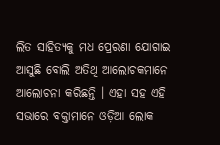ଲିତ ସାହିତ୍ୟକୁ ମଧ ପ୍ରେରଣା ଯୋଗାଇ ଆସୁଛି ବୋଲି ଅତିଥି ଆଲୋଚକମାନେ ଆଲୋଚନା କରିଛନ୍ତି । ଏହା ସହ ଏହି ସଭାରେ ବକ୍ତାମାନେ ଓଡ଼ିଆ ଲୋକ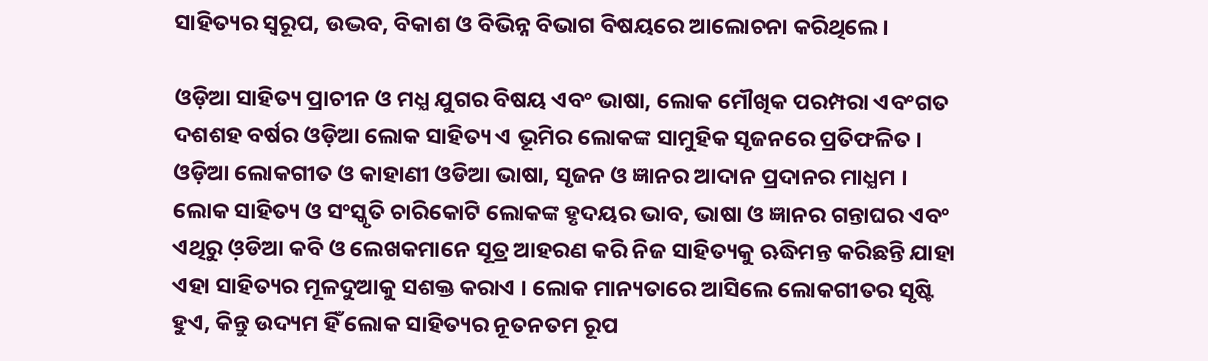ସାହିତ୍ୟର ସ୍ୱରୂପ, ଉଦ୍ଭବ, ବିକାଶ ଓ ବିଭିନ୍ନ ବିଭାଗ ବିଷୟରେ ଆଲୋଚନା କରିଥିଲେ ।

ଓଡ଼ିଆ ସାହିତ୍ୟ ପ୍ରାଚୀନ ଓ ମଧ୍ଯ ଯୁଗର ବିଷୟ ଏବଂ ଭାଷା, ଲୋକ ମୌଖିକ ପରମ୍ପରା ଏବଂଗତ ଦଶଶହ ବର୍ଷର ଓଡ଼ିଆ ଲୋକ ସାହିତ୍ୟ ଏ ଭୂମିର ଲୋକଙ୍କ ସାମୁହିକ ସୃଜନରେ ପ୍ରତିଫଳିତ । ଓଡ଼ିଆ ଲୋକଗୀତ ଓ କାହାଣୀ ଓଡିଆ ଭାଷା, ସୃଜନ ଓ ଜ୍ଞାନର ଆଦାନ ପ୍ରଦାନର ମାଧ୍ଯମ । ଲୋକ ସାହିତ୍ୟ ଓ ସଂସ୍କୃତି ଚାରିକୋଟି ଲୋକଙ୍କ ହୃଦୟର ଭାବ, ଭାଷା ଓ ଜ୍ଞାନର ଗନ୍ତାଘର ଏବଂ ଏଥିରୁ ଓ଼ଡିଆ କବି ଓ ଲେଖକମାନେ ସୂତ୍ର ଆହରଣ କରି ନିଜ ସାହିତ୍ୟକୁ ଋଦ୍ଧିମନ୍ତ କରିଛନ୍ତି ଯାହା ଏହା ସାହିତ୍ୟର ମୂଳଦୁଆକୁ ସଶକ୍ତ କରାଏ । ଲୋକ ମାନ୍ୟତାରେ ଆସିଲେ ଲୋକଗୀତର ସୃଷ୍ଟି ହୁଏ, କିନ୍ତୁ ଉଦ୍ୟମ ହିଁ ଲୋକ ସାହିତ୍ୟର ନୂତନତମ ରୂପ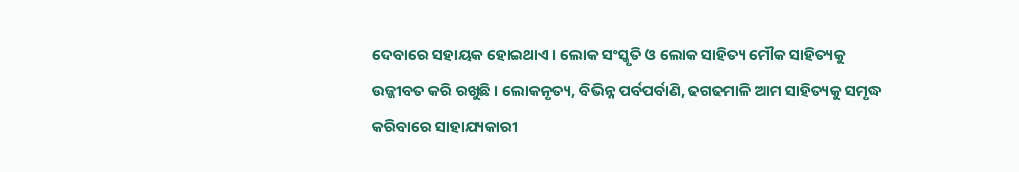ଦେବାରେ ସହାୟକ ହୋଇଥାଏ । ଲୋକ ସଂସ୍କୃତି ଓ ଲୋକ ସାହିତ୍ୟ ମୌକ ସାହିତ୍ୟକୁ ଉଜ୍ଜୀବତ କରି ରଖୁଛି । ଲୋକନୃତ୍ୟ, ବିଭିନ୍ନ ପର୍ବପର୍ବାଣି, ଢଗଢମାଳି ଆମ ସାହିତ୍ୟକୁ ସମୃଦ୍ଧ କରିବାରେ ସାହାଯ୍ୟକାରୀ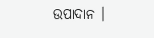ଉପାଦାନ ।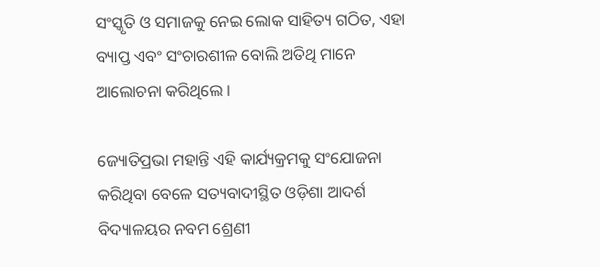ସଂସ୍କୃତି ଓ ସମାଜକୁ ନେଇ ଲୋକ ସାହିତ୍ୟ ଗଠିତ, ଏହା ବ୍ୟାପ୍ତ ଏବଂ ସଂଚାରଶୀଳ ବୋଲି ଅତିଥି ମାନେ ଆଲୋଚନା କରିଥିଲେ ।

ଜ୍ୟୋତିପ୍ରଭା ମହାନ୍ତି ଏହି କାର୍ଯ୍ୟକ୍ରମକୁ ସଂଯୋଜନା କରିଥିବା ବେଳେ ସତ୍ୟବାଦୀସ୍ଥିତ ଓଡ଼ିଶା ଆଦର୍ଶ ବିଦ୍ୟାଳୟର ନବମ ଶ୍ରେଣୀ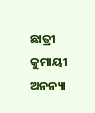ଛାତ୍ରୀ କୁମାୟୀ ଅନନ୍ୟା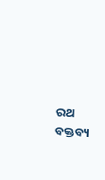ରଥ ବକ୍ତବ୍ୟ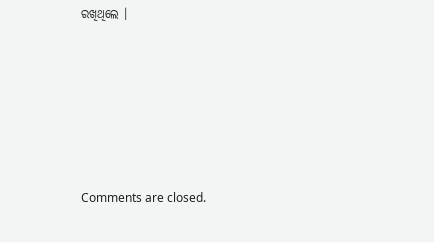ରଖିଥିଲେ ।







Comments are closed.